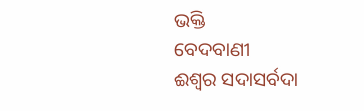ଭକ୍ତି
ବେଦବାଣୀ
ଈଶ୍ୱର ସଦାସର୍ବଦା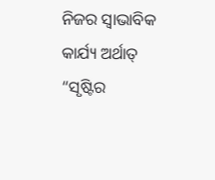ନିଜର ସ୍ୱାଭାବିକ କାର୍ଯ୍ୟ ଅର୍ଥାତ୍ “ସୃଷ୍ଟିର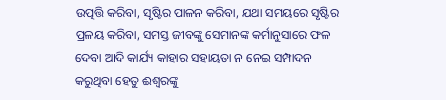ଉତ୍ପତ୍ତି କରିବା, ସୃଷ୍ଟିର ପାଳନ କରିବା, ଯଥା ସମୟରେ ସୃଷ୍ଟିର ପ୍ରଳୟ କରିବା, ସମସ୍ତ ଜୀବଙ୍କୁ ସେମାନଙ୍କ କର୍ମାନୁସାରେ ଫଳ ଦେବା ଆଦି କାର୍ଯ୍ୟ କାହାର ସହାୟତା ନ ନେଇ ସମ୍ପାଦନ କରୁଥିବା ହେତୁ ଈଶ୍ୱରଙ୍କୁ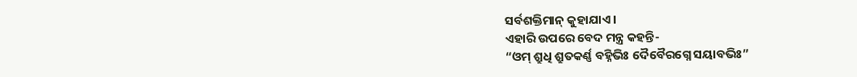ସର୍ବଶକ୍ତିମାନ୍ କୁହାଯାଏ ।
ଏହାରି ଉପରେ ବେଦ ମନ୍ତ୍ର କହନ୍ତି-
“ଓମ୍ ଶ୍ରୁଧି ଶ୍ରୁତକର୍ଣ୍ଣ ବହ୍ନିଭିଃ ଦୈବୈରଗ୍ନେ ସୟାବଭିଃ”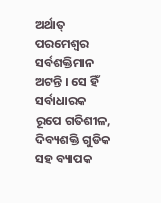ଅର୍ଥାତ୍ ପରମେଶ୍ୱର ସର୍ବଶକ୍ତିମାନ ଅଟନ୍ତି । ସେ ହିଁ ସର୍ବାଧାରକ ରୂପେ ଗତିଶୀଳ, ଦିବ୍ୟଶକ୍ତି ଗୁଡିକ ସହ ବ୍ୟାପକ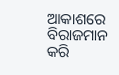ଆକାଶରେ ବିରାଜମାନ କରି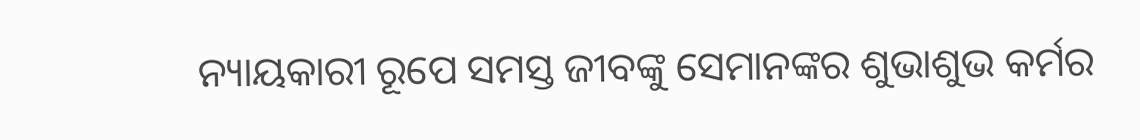ନ୍ୟାୟକାରୀ ରୂପେ ସମସ୍ତ ଜୀବଙ୍କୁ ସେମାନଙ୍କର ଶୁଭାଶୁଭ କର୍ମର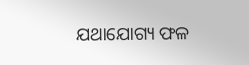ଯଥାଯୋଗ୍ୟ ଫଳ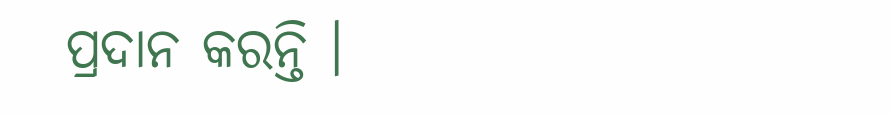ପ୍ରଦାନ କରନ୍ତି ।